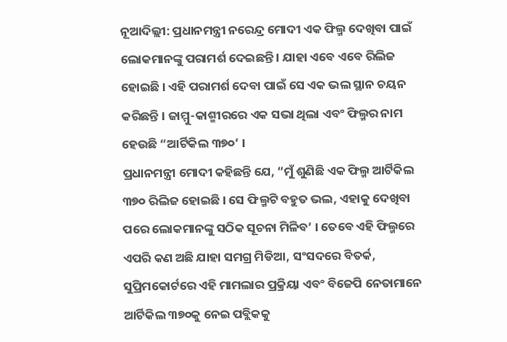ନୂଆଦିଲ୍ଲୀ: ପ୍ରଧାନମନ୍ତ୍ରୀ ନରେନ୍ଦ୍ର ମୋଦୀ ଏକ ଫିଲ୍ମ ଦେଖିବା ପାଇଁ ଲୋକମାନଙ୍କୁ ପରାମର୍ଶ ଦେଇଛନ୍ତି । ଯାହା ଏବେ ଏବେ ରିଲିଜ ହୋଇଛି । ଏହି ପରାମର୍ଶ ଦେବା ପାଇଁ ସେ ଏକ ଭଲ ସ୍ଥାନ ଚୟନ କରିଛନ୍ତି । ଜାମ୍ମୁ-କାଶ୍ମୀରରେ ଏକ ସଭା ଥିଲା ଏବଂ ଫିଲ୍ମର ନାମ ହେଉଛି “ଆର୍ଟିକିଲ ୩୭୦’ ।
ପ୍ରଧାନମନ୍ତ୍ରୀ ମୋଦୀ କହିଛନ୍ତି ଯେ, “ମୁଁ ଶୁଣିଛି ଏକ ଫିଲ୍ମ ଆର୍ଟିକିଲ ୩୭୦ ରିଲିଜ ହୋଇଛି । ସେ ଫିଲ୍ମଟି ବହୁତ ଭଲ, ଏହାକୁ ଦେଖିବା ପରେ ଲୋକମାନଙ୍କୁ ସଠିକ ସୂଚନା ମିଳିବ’ । ତେବେ ଏହି ଫିଲ୍ମରେ ଏପରି କଣ ଅଛି ଯାହା ସମଗ୍ର ମିଡିଆ, ସଂସଦରେ ବିତର୍କ, ସୁପ୍ରିମକୋର୍ଟରେ ଏହି ମାମଲାର ପ୍ରକ୍ରିୟା ଏବଂ ବିଜେପି ନେତାମାନେ ଆର୍ଟିକିଲ ୩୭୦କୁ ନେଇ ପବ୍ଲିକକୁ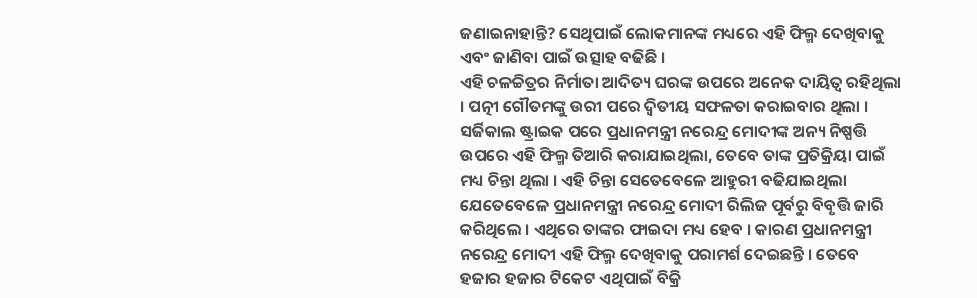ଜଣାଇନାହାନ୍ତି? ସେଥିପାଇଁ ଲୋକମାନଙ୍କ ମଧ୍ୟରେ ଏହି ଫିଲ୍ମ ଦେଖିବାକୁ ଏବଂ ଜାଣିବା ପାଇଁ ଉତ୍ସାହ ବଢିଛି ।
ଏହି ଚଳଚ୍ଚିତ୍ରର ନିର୍ମାତା ଆଦିତ୍ୟ ଘରଙ୍କ ଉପରେ ଅନେକ ଦାୟିତ୍ୱ ରହିଥିଲା । ପତ୍ନୀ ଗୌତମଙ୍କୁ ଉରୀ ପରେ ଦ୍ୱିତୀୟ ସଫଳତା କରାଇବାର ଥିଲା । ସର୍ଜିକାଲ ଷ୍ଟ୍ରାଇକ ପରେ ପ୍ରଧାନମନ୍ତ୍ରୀ ନରେନ୍ଦ୍ର ମୋଦୀଙ୍କ ଅନ୍ୟ ନିଷ୍ପତ୍ତି ଉପରେ ଏହି ଫିଲ୍ମ ତିଆରି କରାଯାଇଥିଲା, ତେବେ ତାଙ୍କ ପ୍ରତିକ୍ରିୟା ପାଇଁ ମଧ୍ୟ ଚିନ୍ତା ଥିଲା । ଏହି ଚିନ୍ତା ସେତେବେଳେ ଆହୁରୀ ବଢିଯାଇଥିଲା ଯେତେବେଳେ ପ୍ରଧାନମନ୍ତ୍ରୀ ନରେନ୍ଦ୍ର ମୋଦୀ ରିଲିଜ ପୂର୍ବରୁ ବିବୃତ୍ତି ଜାରି କରିଥିଲେ । ଏଥିରେ ତାଙ୍କର ଫାଇଦା ମଧ୍ୟ ହେବ । କାରଣ ପ୍ରଧାନମନ୍ତ୍ରୀ ନରେନ୍ଦ୍ର ମୋଦୀ ଏହି ଫିଲ୍ମ ଦେଖିବାକୁ ପରାମର୍ଶ ଦେଇଛନ୍ତି । ତେବେ ହଜାର ହଜାର ଟିକେଟ ଏଥିପାଇଁ ବିକ୍ରି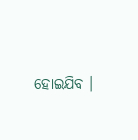ହୋଇଯିବ ।